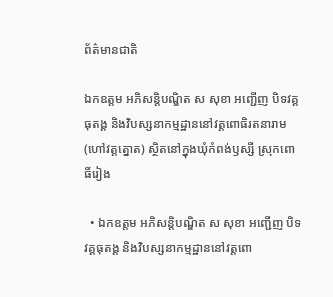ព័ត៌មានជាតិ

ឯកឧត្ដម អភិសន្តិបណ្ឌិត ស សុខា អញ្ជើញ បិទវគ្គធុតង្គ និងវិបស្សនាកម្មដ្ឋាននៅវត្តពោធិរតនារាម (ហៅវត្តត្នោត) ស្ថិតនៅក្នុងឃុំកំពង់ឫស្សី ស្រុកពោធិ៍រៀង

  • ឯកឧត្ដម អភិសន្តិបណ្ឌិត ស សុខា អញ្ជើញ បិទវគ្គធុតង្គ និងវិបស្សនាកម្មដ្ឋាននៅវត្តពោ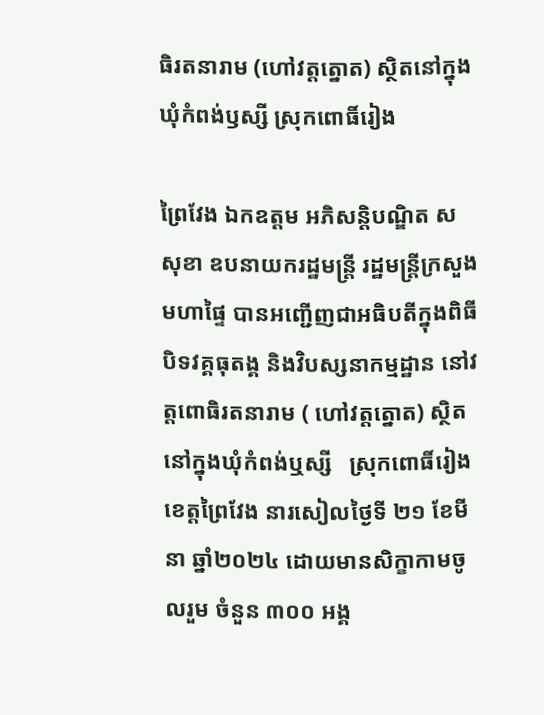ធិរតនារាម (ហៅវត្តត្នោត) ស្ថិតនៅក្នុងឃុំកំពង់ឫស្សី ស្រុកពោធិ៍រៀង

ព្រៃវែង ឯកឧត្តម អភិសន្តិបណ្ឌិត ស សុខា ឧបនាយករដ្ឋមន្ត្រី រដ្ឋមន្ត្រីក្រសួងមហាផ្ទៃ បានអញ្ជើញជាអធិបតីក្នុងពិធីបិទវគ្គធុតង្គ និងវិបស្សនាកម្មដ្ឋាន នៅវត្តពោធិរតនារាម ( ហៅវត្តត្នោត) ស្ថិតនៅក្នុងឃុំកំពង់ឬស្សី   ស្រុកពោធិ៍រៀង ខេត្តព្រៃវែង នារសៀលថ្ងៃទី ២១ ខែមីនា ឆ្នាំ២០២៤ ដោយមានសិក្ខាកាមចូលរួម ចំនួន ៣០០ អង្គ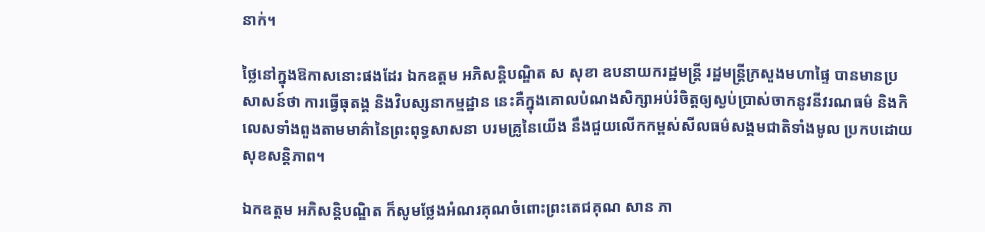នាក់។

ថ្លៃនៅក្នុងឱកាសនោះផងដែរ ឯកឧត្តម អភិសន្តិបណ្ឌិត ស សុខា ឧបនាយករដ្ឋមន្ត្រី រដ្ឋមន្ត្រីក្រសួងមហាផ្ទៃ បានមានប្រសាសន៍ថា ការធ្វើធុតង្គ និងវិបស្សនាកម្មដ្ឋាន នេះគឺក្នុងគោលបំណងសិក្សាអប់រំចិត្តឲ្យស្ងប់ប្រាស់ចាកនូវនីវរណធម៌ និងកិលេសទាំងពួងតាមមាគ៌ានៃព្រះពុទ្ធសាសនា បរមគ្រូនៃយើង នឹងជួយលើកកម្ពស់សីលធម៌សង្គមជាតិទាំងមូល ប្រកបដោយសុខសន្តិភាព។

ឯកឧត្ដម អភិសន្តិបណ្ឌិត ក៏សូមថ្លែងអំណរគុណចំពោះព្រះតេជគុណ សាន ភា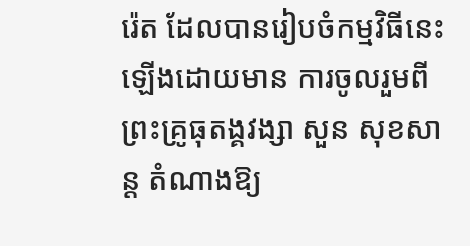រ៉េត ដែលបានរៀបចំកម្មវិធីនេះឡើងដោយមាន ការចូលរួមពីព្រះគ្រូធុតង្គវង្សា សួន សុខសាន្ត តំណាងឱ្យ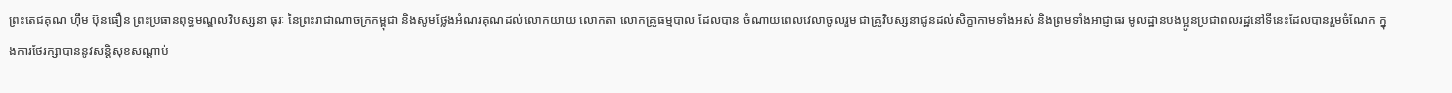ព្រះតេជគុណ ហ៊ឹម ប៊ុនធឿន ព្រះប្រធានពុទ្ធមណ្ឌលវិបស្សនា ធុរៈ នៃព្រះរាជាណាចក្រកម្ពុជា និងសូមថ្លែងអំណរគុណដល់លោកយាយ លោកតា លោកគ្រូធម្មបាល ដែលបាន ចំណាយពេលវេលាចូលរួម ជាគ្រូវិបស្សនាជូនដល់សិក្ខាកាមទាំងអស់ និងព្រមទាំងអាជ្ញាធរ មូលដ្ឋានបងប្អូនប្រជាពលរដ្ឋនៅទីនេះដែលបានរួមចំណែក ក្នុងការថែរក្សាបាននូវសន្តិសុខសណ្តាប់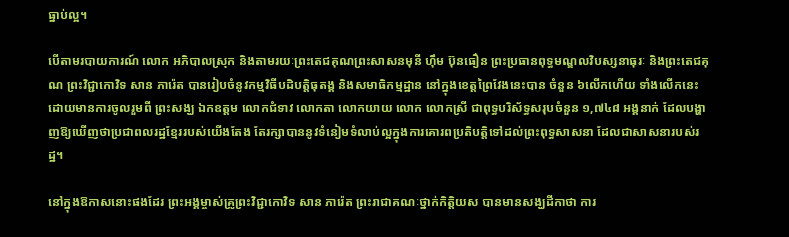ធ្នាប់ល្អ។

បើតាមរបាយការណ៍ លោក អភិបាលស្រុក និងតាមរយៈព្រះតេជគុណព្រះសាសនមុនី ហ៊ឹម ប៊ុនធឿន ព្រះប្រធានពុទ្ធមណ្ឌលវិបស្សនាធុរៈ និងព្រះតេជគុណ ព្រះវិជ្ជាកោវិទ សាន ភារ៉េត បានរៀបចំនូវកម្មវិធីបដិបត្តិធុតង្គ និងសមាធិកម្មដ្ឋាន នៅក្នុងខេត្តព្រៃវែងនេះបាន ចំនួន ៦លើកហើយ ទាំងលើកនេះ ដោយមានការចូលរួមពី ព្រះសង្ឃ ឯកឧត្តម លោកជំទាវ លោកតា លោកយាយ លោក លោកស្រី ជាពុទ្ធបរិស័ទ្ធសរុបចំនួន ១,៧៤៨ អង្គនាក់ ដែលបង្ហាញឱ្យឃើញថាប្រជាពលរដ្ឋខ្មែររបស់យើងតែង តែរក្សាបាននូវទំនៀមទំលាប់ល្អក្នុងការគោរពប្រតិបត្តិទៅដល់ព្រះពុទ្ធសាសនា ដែលជាសាសនារបស់រដ្ឋ។

នៅក្នុងឱកាសនោះផងដែរ ព្រះអង្គម្ចាស់គ្រូព្រះវិជ្ជាកោវិទ សាន ភារ៉េត ព្រះរាជាគណៈថ្នាក់កិត្តិយស បានមានសង្ឃដីកាថា ការ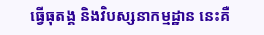ធ្វើធុតង្គ និងវិបស្សនាកម្មដ្ឋាន នេះគឺ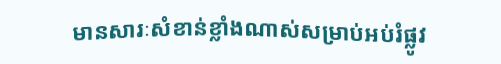មានសារៈសំខាន់ខ្លាំងណាស់សម្រាប់អប់រំផ្លូវ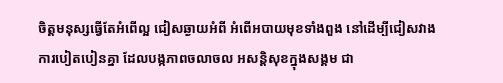ចិត្តមនុស្សធ្វើតែអំពើល្អ ជៀសឆ្ងាយអំពី អំពើអបាយមុខទាំងពួង នៅដើម្បីជៀសវាង ការបៀតបៀនគ្នា ដែលបង្កភាពចលាចល អសន្តិសុខក្នុងសង្គម ជា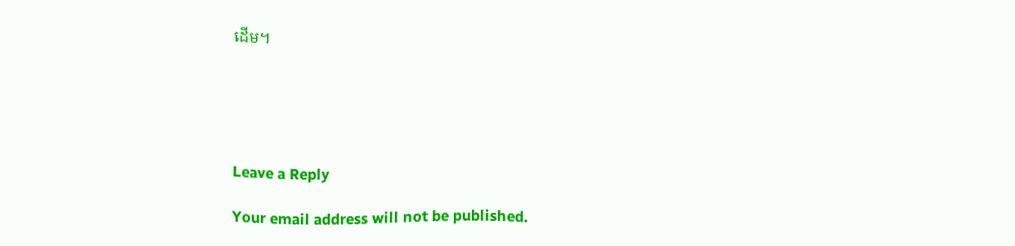ដើម។





Leave a Reply

Your email address will not be published.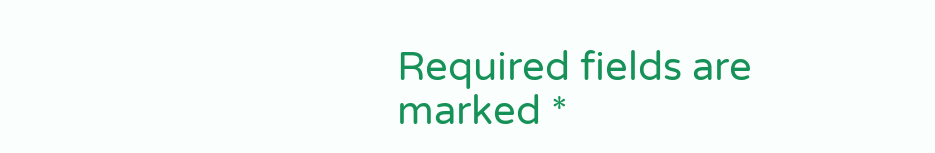Required fields are marked *